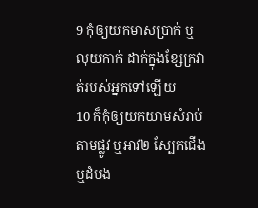9 កុំឲ្យយកមាសប្រាក់ ឬលុយកាក់ ដាក់ក្នុងខ្សែក្រវាត់របស់អ្នកទៅឡើយ
10 ក៏កុំឲ្យយកយាមសំរាប់តាមផ្លូវ ឬអាវ២ ស្បែកជើង ឬដំបង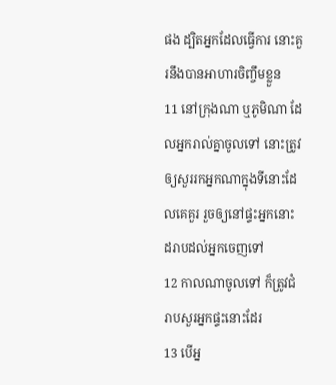ផង ដ្បិតអ្នកដែលធ្វើការ នោះគួរនឹងបានអាហារចិញ្ចឹមខ្លួន
11 នៅក្រុងណា ឬភូមិណា ដែលអ្នករាល់គ្នាចូលទៅ នោះត្រូវឲ្យសួររកអ្នកណាក្នុងទីនោះដែលគេគួរ រួចឲ្យនៅផ្ទះអ្នកនោះ ដរាបដល់អ្នកចេញទៅ
12 កាលណាចូលទៅ ក៏ត្រូវជំរាបសួរអ្នកផ្ទះនោះដែរ
13 បើអ្ន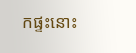កផ្ទះនោះ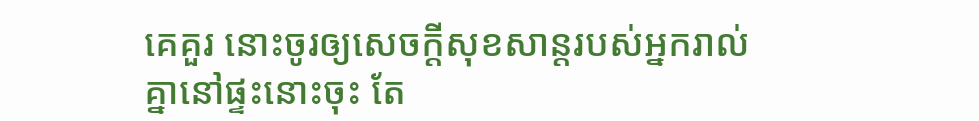គេគួរ នោះចូរឲ្យសេចក្ដីសុខសាន្តរបស់អ្នករាល់គ្នានៅផ្ទះនោះចុះ តែ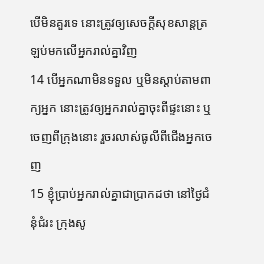បើមិនគួរទេ នោះត្រូវឲ្យសេចក្ដីសុខសាន្តត្រឡប់មកលើអ្នករាល់គ្នាវិញ
14 បើអ្នកណាមិនទទួល ឬមិនស្តាប់តាមពាក្យអ្នក នោះត្រូវឲ្យអ្នករាល់គ្នាចុះពីផ្ទះនោះ ឬចេញពីក្រុងនោះ រួចរលាស់ធូលីពីជើងអ្នកចេញ
15 ខ្ញុំប្រាប់អ្នករាល់គ្នាជាប្រាកដថា នៅថ្ងៃជំនុំជំរះ ក្រុងសូ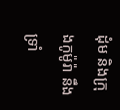ដុំម និងក្រុងកូម៉ូរ៉ា នឹងទ្រាំ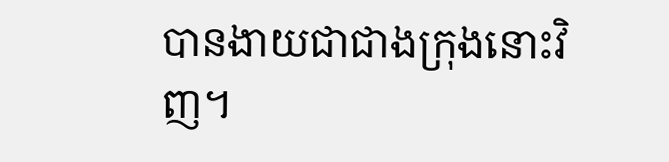បានងាយជាជាងក្រុងនោះវិញ។